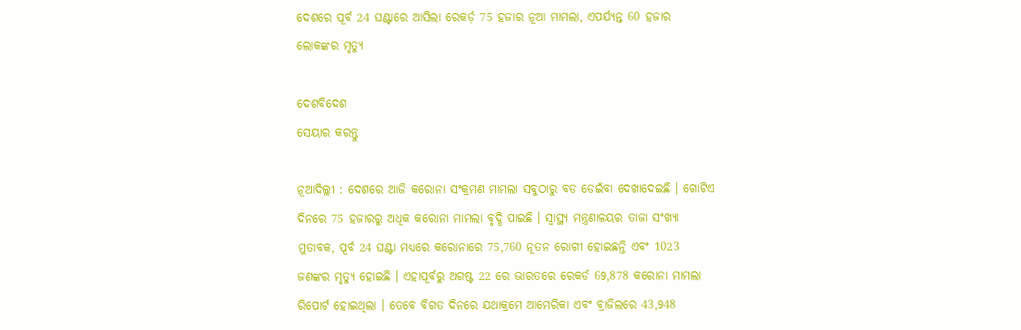ଦେଶରେ ପୂର୍ବ 24 ଘଣ୍ଟାରେ ଆସିଲା ରେକର୍ଡ଼ 75 ହଜାର ନୂଆ ମାମଲା, ଏପର୍ଯ୍ୟନ୍ତ 60 ହଜାର ଲୋକଙ୍କର ମୃତ୍ୟୁ

ଦେଶବିଦେଶ
ସେୟାର କରନ୍ତୁ

ନୂଆଦିଲ୍ଲୀ : ଦେଶରେ ଆଜି କରୋନା ସଂକ୍ରମଣ ମାମଲା ସବୁଠାରୁ ବଡ ଡେଇଁବା ଦେଖାଦେଇଛି । ଗୋଟିଏ ଦିନରେ 75 ହଜାରରୁ ଅଧିକ କରୋନା ମାମଲା ବୃଦ୍ଧି ପାଇଛି । ସ୍ୱାସ୍ଥ୍ୟ ମନ୍ତ୍ରଣାଳୟର ତାଜା ସଂଖ୍ୟା ମୁତାବକ, ପୂର୍ବ 24 ଘଣ୍ଟା ମଧ୍ୟରେ କରୋନାରେ 75,760 ନୂତନ ରୋଗୀ ହୋଇଛନ୍ତି ଏବଂ 1023 ଜଣଙ୍କର ମୃତ୍ୟୁ ହୋଇଛି । ଏହାପୂର୍ବରୁ ଅଗଷ୍ଟ 22 ରେ ଭାରତରେ ରେକର୍ଡ 69,878 କରୋନା ମାମଲା ରିପୋର୍ଟ ହୋଇଥିଲା । ତେବେ ବିଗତ ଦିନରେ ଯଥାକ୍ରମେ ଆମେରିକା ଏବଂ ବ୍ରାଜିଲରେ 43,948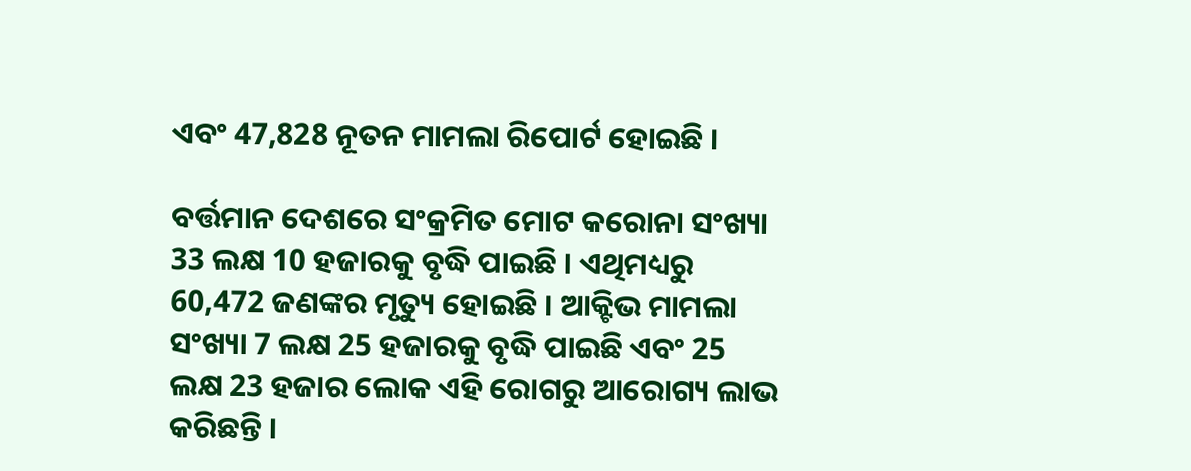ଏବଂ 47,828 ନୂତନ ମାମଲା ରିପୋର୍ଟ ହୋଇଛି ।

ବର୍ତ୍ତମାନ ଦେଶରେ ସଂକ୍ରମିତ ମୋଟ କରୋନା ସଂଖ୍ୟା 33 ଲକ୍ଷ 10 ହଜାରକୁ ବୃଦ୍ଧି ପାଇଛି । ଏଥିମଧ୍ୟରୁ 60,472 ଜଣଙ୍କର ମୃତ୍ୟୁ ହୋଇଛି । ଆକ୍ଟିଭ ମାମଲା ସଂଖ୍ୟା 7 ଲକ୍ଷ 25 ହଜାରକୁ ବୃଦ୍ଧି ପାଇଛି ଏବଂ 25 ଲକ୍ଷ 23 ହଜାର ଲୋକ ଏହି ରୋଗରୁ ଆରୋଗ୍ୟ ଲାଭ କରିଛନ୍ତି ।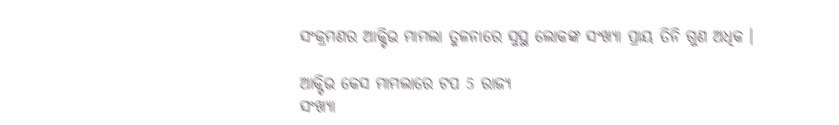ସଂକ୍ରମଣର ଆକ୍ଟିଭ ମାମଲା ତୁଳନାରେ ସୁସ୍ଥ ଲୋକଙ୍କ ସଂଖ୍ୟା ପ୍ରାୟ ତିନି ଗୁଣ ଅଧିକ ।

ଆକ୍ଟିଭ କେସ ମାମଲାରେ ଟପ 5 ରାଜ୍ୟ
ସଂଖ୍ୟା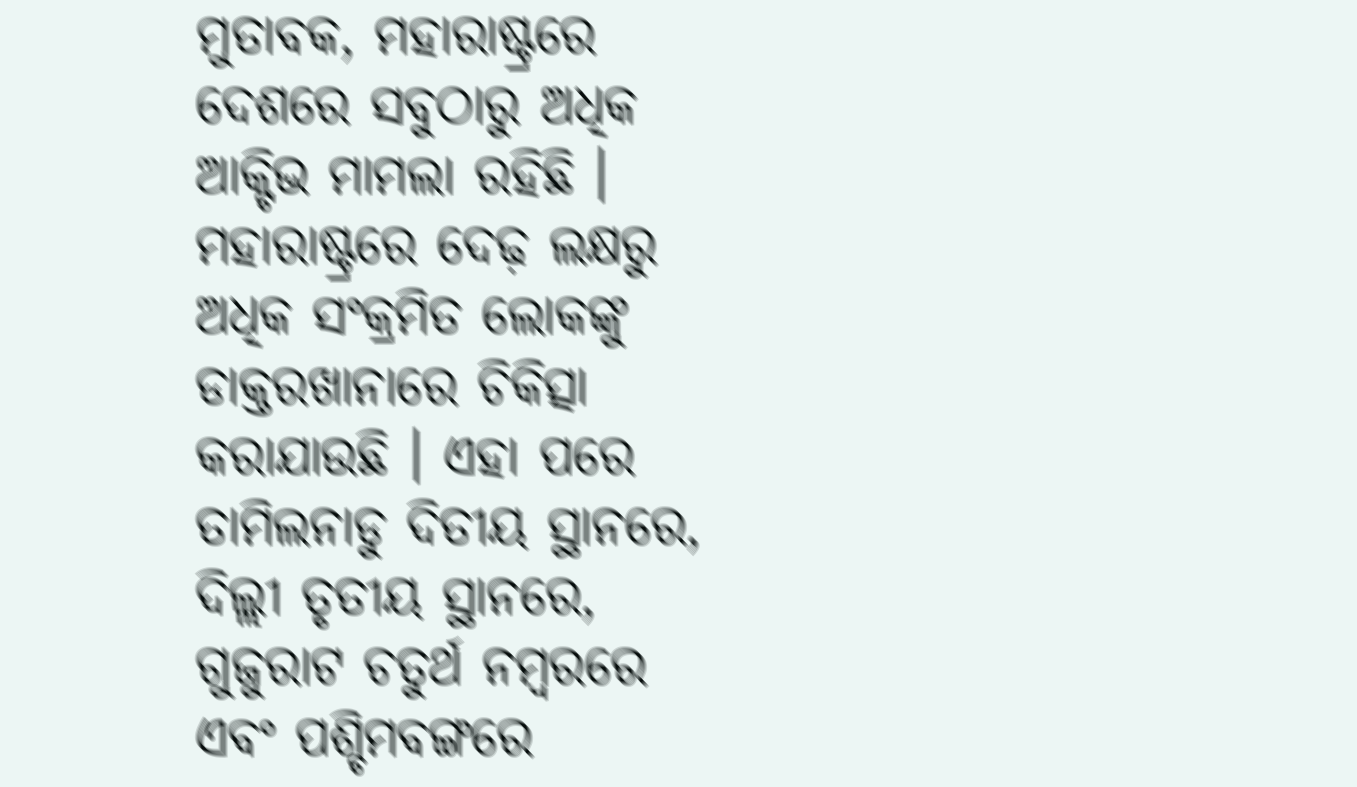ମୁତାବକ, ମହାରାଷ୍ଟ୍ରରେ ଦେଶରେ ସବୁଠାରୁ ଅଧିକ ଆକ୍ଟିଭ ମାମଲା ରହିଛି । ମହାରାଷ୍ଟ୍ରରେ ଦେଢ଼ ଲକ୍ଷରୁ ଅଧିକ ସଂକ୍ରମିତ ଲୋକଙ୍କୁ ଡାକ୍ତରଖାନାରେ ଚିକିତ୍ସା କରାଯାଉଛି । ଏହା ପରେ ତାମିଲନାଡୁ ଦିତୀୟ ସ୍ଥାନରେ, ଦିଲ୍ଲୀ ତୃତୀୟ ସ୍ଥାନରେ, ଗୁଜୁରାଟ ଚତୁର୍ଥ ନମ୍ବରରେ ଏବଂ ପଶ୍ଚିମବଙ୍ଗରେ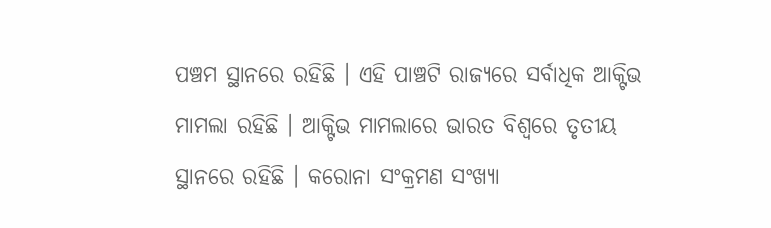ପଞ୍ଚମ ସ୍ଥାନରେ ରହିଛି । ଏହି ପାଞ୍ଚଟି ରାଜ୍ୟରେ ସର୍ବାଧିକ ଆକ୍ଟିଭ ମାମଲା ରହିଛି । ଆକ୍ଟିଭ ମାମଲାରେ ଭାରତ ବିଶ୍ୱରେ ତୃତୀୟ ସ୍ଥାନରେ ରହିଛି । କରୋନା ସଂକ୍ରମଣ ସଂଖ୍ୟା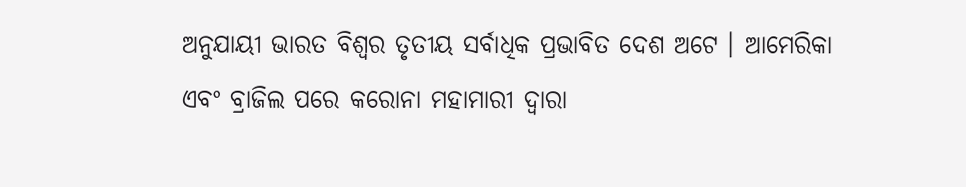ଅନୁଯାୟୀ ଭାରତ ବିଶ୍ୱର ତୃତୀୟ ସର୍ବାଧିକ ପ୍ରଭାବିତ ଦେଶ ଅଟେ । ଆମେରିକା ଏବଂ ବ୍ରାଜିଲ ପରେ କରୋନା ମହାମାରୀ ଦ୍ୱାରା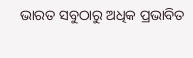ଭାରତ ସବୁଠାରୁ ଅଧିକ ପ୍ରଭାବିତ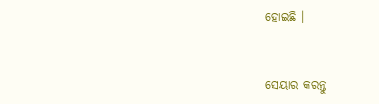ହୋଇଛି ।


ସେୟାର କରନ୍ତୁ